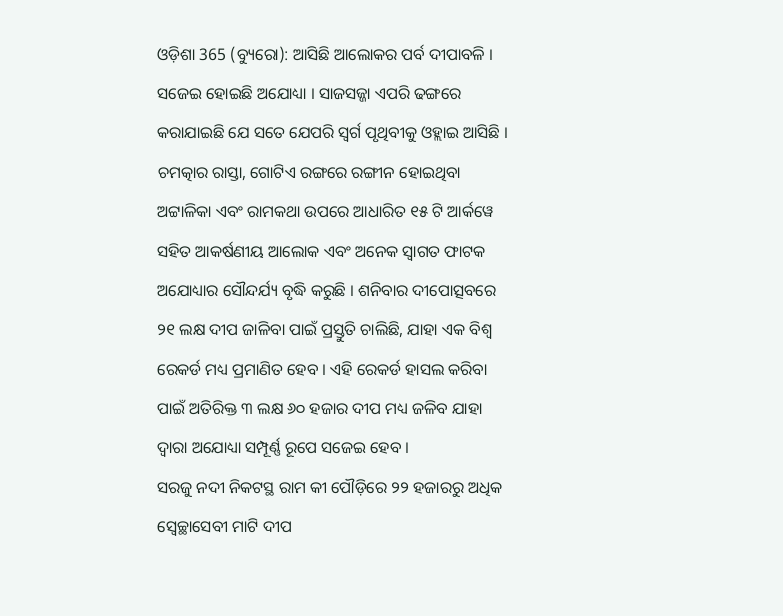ଓଡ଼ିଶା 365 (ବ୍ୟୁରୋ): ଆସିଛି ଆଲୋକର ପର୍ବ ଦୀପାବଳି । ସଜେଇ ହୋଇଛି ଅଯୋଧ୍ୟା । ସାଜସଜ୍ଜା ଏପରି ଢଙ୍ଗରେ କରାଯାଇଛି ଯେ ସତେ ଯେପରି ସ୍ୱର୍ଗ ପୃଥିବୀକୁ ଓହ୍ଲାଇ ଆସିଛି । ଚମତ୍କାର ରାସ୍ତା, ଗୋଟିଏ ରଙ୍ଗରେ ରଙ୍ଗୀନ ହୋଇଥିବା ଅଟ୍ଟାଳିକା ଏବଂ ରାମକଥା ଉପରେ ଆଧାରିତ ୧୫ ଟି ଆର୍କୱେ ସହିତ ଆକର୍ଷଣୀୟ ଆଲୋକ ଏବଂ ଅନେକ ସ୍ୱାଗତ ଫାଟକ ଅଯୋଧ୍ୟାର ସୌନ୍ଦର୍ଯ୍ୟ ବୃଦ୍ଧି କରୁଛି । ଶନିବାର ଦୀପୋତ୍ସବରେ ୨୧ ଲକ୍ଷ ଦୀପ ଜାଳିବା ପାଇଁ ପ୍ରସ୍ତୁତି ଚାଲିଛି, ଯାହା ଏକ ବିଶ୍ୱ ରେକର୍ଡ ମଧ୍ୟ ପ୍ରମାଣିତ ହେବ । ଏହି ରେକର୍ଡ ହାସଲ କରିବା ପାଇଁ ଅତିରିକ୍ତ ୩ ଲକ୍ଷ ୬୦ ହଜାର ଦୀପ ମଧ୍ୟ ଜଳିବ ଯାହା ଦ୍ୱାରା ଅଯୋଧ୍ୟା ସମ୍ପୂର୍ଣ୍ଣ ରୂପେ ସଜେଇ ହେବ ।
ସରଜୁ ନଦୀ ନିକଟସ୍ଥ ରାମ କୀ ପୌଡ଼ିରେ ୨୨ ହଜାରରୁ ଅଧିକ ସ୍ବେଚ୍ଛାସେବୀ ମାଟି ଦୀପ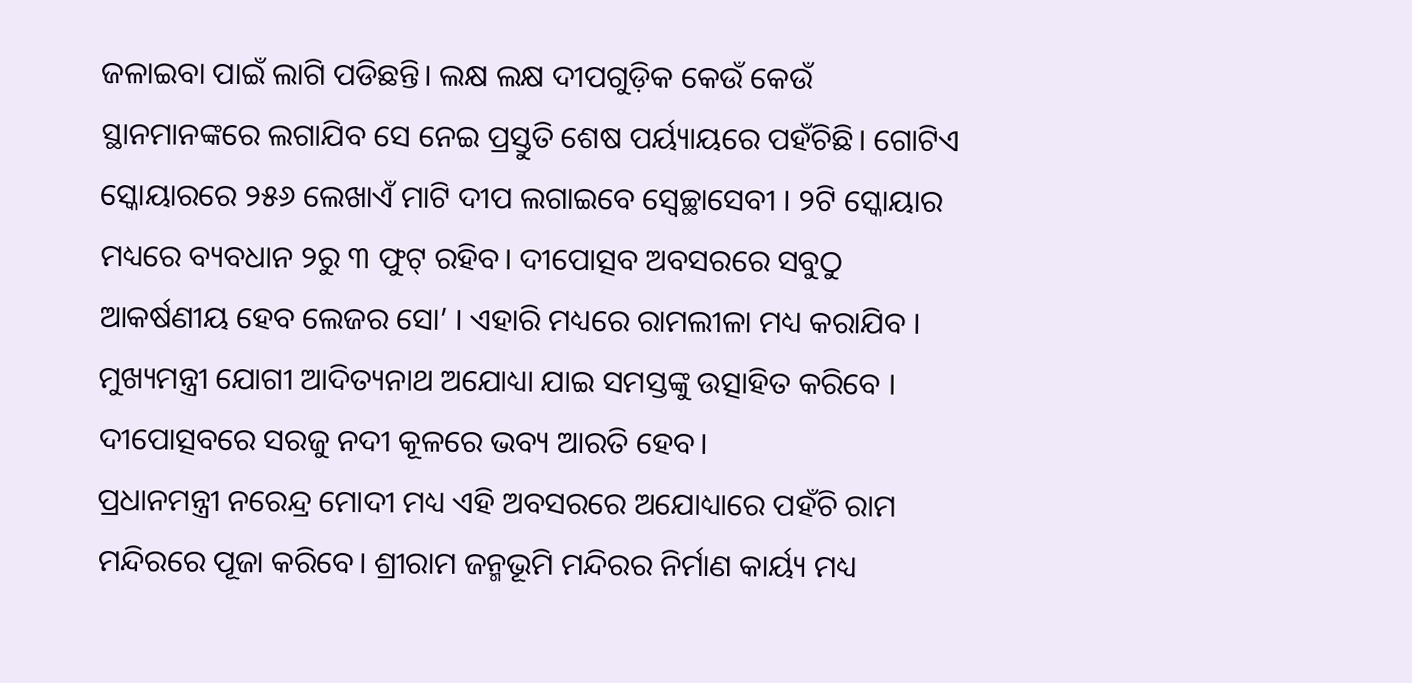ଜଳାଇବା ପାଇଁ ଲାଗି ପଡିଛନ୍ତି। ଲକ୍ଷ ଲକ୍ଷ ଦୀପଗୁଡ଼ିକ କେଉଁ କେଉଁ ସ୍ଥାନମାନଙ୍କରେ ଲଗାଯିବ ସେ ନେଇ ପ୍ରସ୍ତୁତି ଶେଷ ପର୍ୟ୍ୟାୟରେ ପହଁଚିଛି। ଗୋଟିଏ ସ୍କୋୟାରରେ ୨୫୬ ଲେଖାଏଁ ମାଟି ଦୀପ ଲଗାଇବେ ସ୍ବେଚ୍ଛାସେବୀ । ୨ଟି ସ୍କୋୟାର ମଧ୍ୟରେ ବ୍ୟବଧାନ ୨ରୁ ୩ ଫୁଟ୍ ରହିବ। ଦୀପୋତ୍ସବ ଅବସରରେ ସବୁଠୁ ଆକର୍ଷଣୀୟ ହେବ ଲେଜର ସୋ’ । ଏହାରି ମଧ୍ୟରେ ରାମଲୀଳା ମଧ୍ୟ କରାଯିବ । ମୁଖ୍ୟମନ୍ତ୍ରୀ ଯୋଗୀ ଆଦିତ୍ୟନାଥ ଅଯୋଧ୍ୟା ଯାଇ ସମସ୍ତଙ୍କୁ ଉତ୍ସାହିତ କରିବେ । ଦୀପୋତ୍ସବରେ ସରଜୁ ନଦୀ କୂଳରେ ଭବ୍ୟ ଆରତି ହେବ।
ପ୍ରଧାନମନ୍ତ୍ରୀ ନରେନ୍ଦ୍ର ମୋଦୀ ମଧ୍ୟ ଏହି ଅବସରରେ ଅଯୋଧ୍ୟାରେ ପହଁଚି ରାମ ମନ୍ଦିରରେ ପୂଜା କରିବେ। ଶ୍ରୀରାମ ଜନ୍ମଭୂମି ମନ୍ଦିରର ନିର୍ମାଣ କାର୍ୟ୍ୟ ମଧ୍ୟ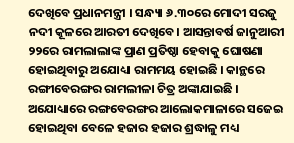ଦେଖିବେ ପ୍ରଧାନମନ୍ତ୍ରୀ । ସନ୍ଧ୍ୟା ୬.୩୦ରେ ମୋଦୀ ସରଜୁ ନଦୀ କୂଳରେ ଆରତୀ ଦେଖିବେ। ଆସନ୍ତାବର୍ଷ ଜାନୁଆରୀ ୨୨ରେ ରାମଲାଲାଙ୍କ ପ୍ରାଣ ପ୍ରତିଷ୍ଠା ହେବାକୁ ଘୋଷଣା ହୋଇଥିବାରୁ ଅଯୋଧ୍ୟା ରାମମୟ ହୋଇଛି । କାନ୍ଥରେ ରଙ୍ଗୀବେରଙ୍ଗର ରାମଲୀଳା ଚିତ୍ର ଅଙ୍କାଯାଇଛି । ଅଯୋଧ୍ୟାରେ ରଙ୍ଗବେରଙ୍ଗର ଆଲୋକମାଳାରେ ସଜେଇ ହୋଇଥିବା ବେଳେ ହଜାର ହଜାର ଶ୍ରଦ୍ଧାଳୁ ମଧ୍ୟ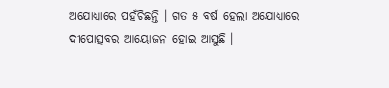ଅଯୋଧ୍ୟାରେ ପହଁଚିଛନ୍ତି । ଗତ ୫ ବର୍ଷ ହେଲା ଅଯୋଧ୍ୟାରେ ଦୀପୋତ୍ସବର ଆୟୋଜନ ହୋଇ ଆସୁଛି ।